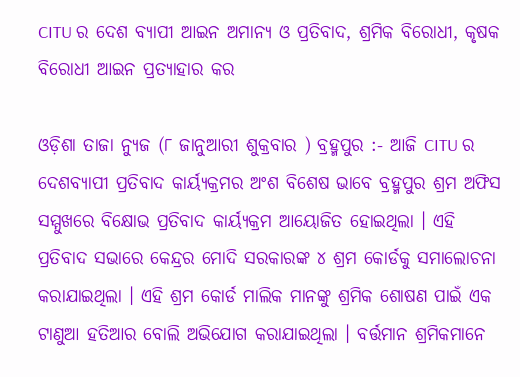CITU ର ଦେଶ ବ୍ୟାପୀ ଆଇନ ଅମାନ୍ୟ ଓ ପ୍ରତିବାଦ, ଶ୍ରମିକ ବିରୋଧୀ, କୃଷକ ବିରୋଧୀ ଆଇନ ପ୍ରତ୍ୟାହାର କର

ଓଡ଼ିଶା ତାଜା ନ୍ୟୁଜ (୮ ଜାନୁଆରୀ ଶୁକ୍ରବାର ) ବ୍ରହ୍ମପୁର :- ଆଜି CITU ର ଦେଶବ୍ୟାପୀ ପ୍ରତିବାଦ କାର୍ୟ୍ୟକ୍ରମର ଅଂଶ ବିଶେଷ ଭାବେ ବ୍ରହ୍ମପୁର ଶ୍ରମ ଅଫିସ ସମ୍ମୁଖରେ ବିକ୍ଷୋଭ ପ୍ରତିବାଦ କାର୍ୟ୍ୟକ୍ରମ ଆୟୋଜିତ ହୋଇଥିଲା । ଏହି ପ୍ରତିବାଦ ସଭାରେ କେନ୍ଦ୍ରର ମୋଦି ସରକାରଙ୍କ ୪ ଶ୍ରମ କୋର୍ଡକୁ ସମାଲୋଚନା କରାଯାଇଥିଲା । ଏହି ଶ୍ରମ କୋର୍ଡ ମାଲିକ ମାନଙ୍କୁ ଶ୍ରମିକ ଶୋଷଣ ପାଇଁ ଏକ ଟାଣୁଆ ହତିଆର ବୋଲି ଅଭିଯୋଗ କରାଯାଇଥିଲା । ବର୍ତ୍ତମାନ ଶ୍ରମିକମାନେ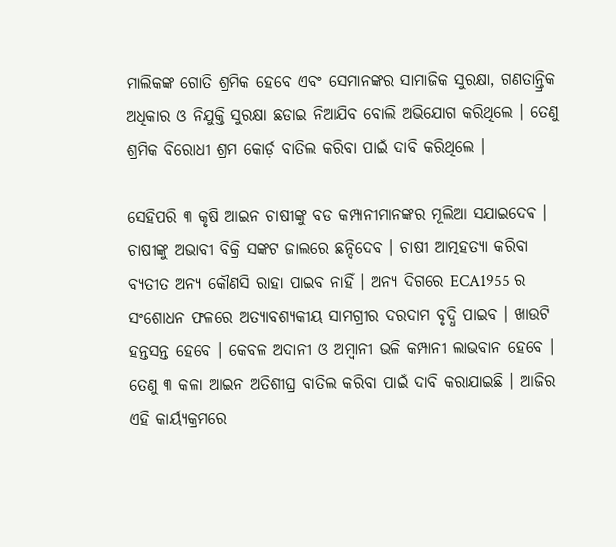ମାଲିକଙ୍କ ଗୋତି ଶ୍ରମିକ ହେବେ ଏବଂ ସେମାନଙ୍କର ସାମାଜିକ ସୁରକ୍ଷା, ଗଣତାନ୍ତ୍ରିକ ଅଧିକାର ଓ ନିଯୁକ୍ତି ସୁରକ୍ଷା ଛଡାଇ ନିଆଯିବ ବୋଲି ଅଭିଯୋଗ କରିଥିଲେ । ତେଣୁ ଶ୍ରମିକ ବିରୋଧୀ ଶ୍ରମ କୋର୍ଡ଼ ବାତିଲ କରିବା ପାଇଁ ଦାବି କରିଥିଲେ ।

ସେହିପରି ୩ କୃଷି ଆଇନ ଚାଷୀଙ୍କୁ ବଡ କମ୍ପାନୀମାନଙ୍କର ମୂଲିଆ ସଯାଇଦେଵ । ଚାଷୀଙ୍କୁ ଅଭାବୀ ବିକ୍ରି ସଙ୍କଟ ଜାଲରେ ଛନ୍ଦିଦେବ । ଚାଷୀ ଆତ୍ମହତ୍ୟା କରିବା ବ୍ୟତୀତ ଅନ୍ୟ କୌଣସି ରାହା ପାଇବ ନାହିଁ । ଅନ୍ୟ ଦିଗରେ ECA1955 ର ସଂଶୋଧନ ଫଳରେ ଅତ୍ୟାବଶ୍ୟକୀୟ ସାମଗ୍ରୀର ଦରଦାମ ବୃଦ୍ଧି ପାଇବ । ଖାଉଟି ହନ୍ତସନ୍ତ ହେବେ । କେବଳ ଅଦାନୀ ଓ ଅମ୍ବାନୀ ଭଳି କମ୍ପାନୀ ଲାଭବାନ ହେବେ । ତେଣୁ ୩ କଳା ଆଇନ ଅତିଶୀଘ୍ର ବାତିଲ କରିବା ପାଇଁ ଦାବି କରାଯାଇଛି । ଆଜିର ଏହି କାର୍ୟ୍ୟକ୍ରମରେ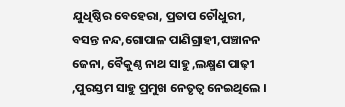ଯୁଧିଷ୍ଠିର ବେହେରା, ପ୍ରତାପ ଚୌଧୁରୀ, ବସନ୍ତ ନନ୍ଦ,ଗୋପାଳ ପାଣିଗ୍ରାହୀ,ପଞ୍ଚାନନ ଜେନା, ବୈକୁଣ୍ଠ ନାଥ ସାହୁ ,ଲକ୍ଷ୍ମଣ ପାଢ଼ୀ ,ପୁରସ୍ତମ ସାହୁ ପ୍ରମୁଖ ନେତୃତ୍ୱ ନେଇଥିଲେ ।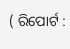( ରିପୋର୍ଟ :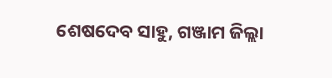ଶେଷଦେବ ସାହୁ, ଗଞ୍ଜାମ ଜିଲ୍ଲା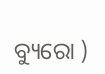ବ୍ୟୁରୋ )